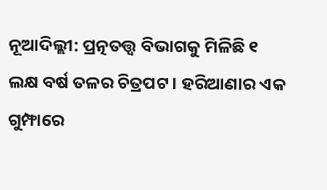ନୂଆଦିଲ୍ଲୀ: ପ୍ରତ୍ନତତ୍ତ୍ୱ ବିଭାଗକୁ ମିଳିଛି ୧ ଲକ୍ଷ ବର୍ଷ ତଳର ଚିତ୍ରପଟ । ହରିଆଣାର ଏକ ଗୁମ୍ଫାରେ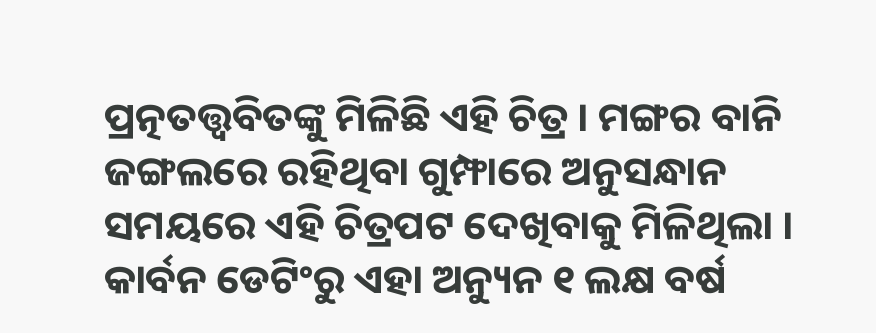ପ୍ରତ୍ନତତ୍ତ୍ୱବିତଙ୍କୁ ମିଳିଛି ଏହି ଚିତ୍ର । ମଙ୍ଗର ବାନି ଜଙ୍ଗଲରେ ରହିଥିବା ଗୁମ୍ଫାରେ ଅନୁସନ୍ଧାନ ସମୟରେ ଏହି ଚିତ୍ରପଟ ଦେଖିବାକୁ ମିଳିଥିଲା । କାର୍ବନ ଡେଟିଂରୁ ଏହା ଅନ୍ୟୁନ ୧ ଲକ୍ଷ ବର୍ଷ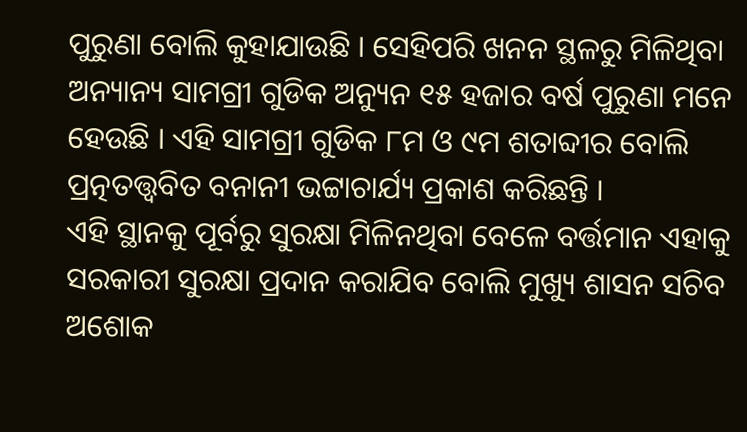ପୁରୁଣା ବୋଲି କୁହାଯାଉଛି । ସେହିପରି ଖନନ ସ୍ଥଳରୁ ମିଳିଥିବା ଅନ୍ୟାନ୍ୟ ସାମଗ୍ରୀ ଗୁଡିକ ଅନ୍ୟୁନ ୧୫ ହଜାର ବର୍ଷ ପୁରୁଣା ମନେ ହେଉଛି । ଏହି ସାମଗ୍ରୀ ଗୁଡିକ ୮ମ ଓ ୯ମ ଶତାବ୍ଦୀର ବୋଲି ପ୍ରତ୍ନତତ୍ତ୍ୱବିତ ବନାନୀ ଭଟ୍ଟାଚାର୍ଯ୍ୟ ପ୍ରକାଶ କରିଛନ୍ତି ।
ଏହି ସ୍ଥାନକୁ ପୂର୍ବରୁ ସୁରକ୍ଷା ମିଳିନଥିବା ବେଳେ ବର୍ତ୍ତମାନ ଏହାକୁ ସରକାରୀ ସୁରକ୍ଷା ପ୍ରଦାନ କରାଯିବ ବୋଲି ମୁଖ୍ୟୁ ଶାସନ ସଚିବ ଅଶୋକ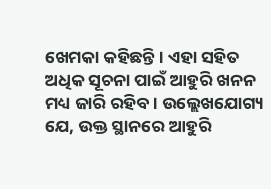ଖେମକା କହିଛନ୍ତି । ଏହା ସହିତ ଅଧିକ ସୂଚନା ପାଇଁ ଆହୁରି ଖନନ ମଧ୍ୟ ଜାରି ରହିବ । ଉଲ୍ଲେଖଯୋଗ୍ୟ ଯେ, ଉକ୍ତ ସ୍ଥାନରେ ଆହୁରି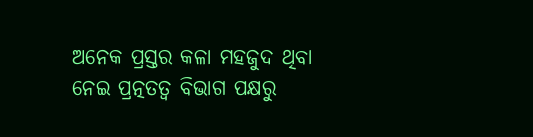ଅନେକ ପ୍ରସ୍ତର କଳା ମହଜୁଦ ଥିବା ନେଇ ପ୍ରତ୍ନତତ୍ୱ ବିଭାଗ ପକ୍ଷରୁ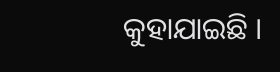କୁହାଯାଇଛି ।